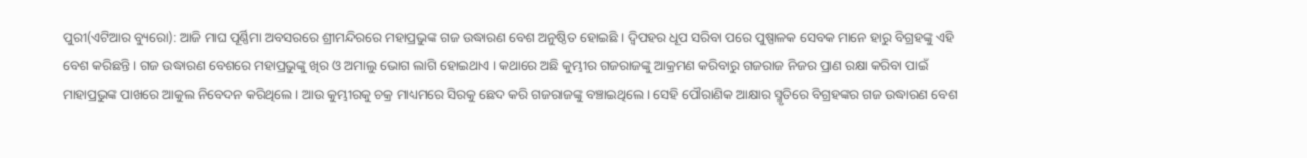ପୁରୀ(ଏଟିଆର ବ୍ୟୁରୋ): ଆଜି ମାଘ ପୂର୍ଣ୍ଣିମା ଅବସରରେ ଶ୍ରୀମନ୍ଦିରରେ ମହାପ୍ରଭୁଙ୍କ ଗଜ ଉଦ୍ଧାରଣ ବେଶ ଅନୁଷ୍ଠିତ ହୋଇଛି । ଦ୍ୱିପହର ଧୂପ ସରିବା ପରେ ପୁଷ୍ପାଳକ ସେବକ ମାନେ ହାରୁ ବିଗ୍ରହଙ୍କୁ ଏହି ବେଶ କରିଛନ୍ତି । ଗଜ ଉଦ୍ଧାରଣ ବେଶରେ ମହାପ୍ରଭୁଙ୍କୁ ଖିର ଓ ଅମାଲୁ ଭୋଗ ଲାଗି ହୋଇଥାଏ । କଥାରେ ଅଛି କୁମ୍ଭୀର ଗଜରାଜଙ୍କୁ ଆକ୍ରମଣ କରିବାରୁ ଗଜରାଜ ନିଜର ପ୍ରାଣ ରକ୍ଷା କରିବା ପାଇଁ ମାହାପ୍ରଭୁଙ୍କ ପାଖରେ ଆକୁଲ ନିବେଦନ କରିଥିଲେ । ଆଉ କୁମ୍ଭୀରକୁ ଚକ୍ର ମାଧ୍ୟମରେ ସିରକୁ ଛେଦ କରି ଗଜରାଜଙ୍କୁ ବଞ୍ଚାଇଥିଲେ । ସେହି ପୌରାଣିକ ଆକ୍ଷାର ସ୍ମୃତିରେ ବିଗ୍ରହଙ୍କର ଗଜ ଉଦ୍ଧାରଣ ବେଶ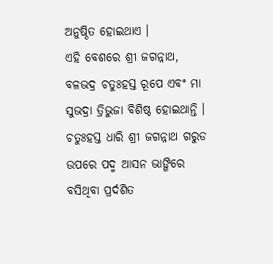ଅନୁଷ୍ଠିତ ହୋଇଥାଏ ।
ଏହି ବେଶରେ ଶ୍ରୀ ଜଗନ୍ନାଥ, ବଳଭଦ୍ର ଚତୁଃହସ୍ତ ରୂପେ ଏବଂ ମା ସୁଭଦ୍ରା ତ୍ରିଭୁଜା ବିଶିଷ୍ଠ ହୋଇଥାନ୍ତି ।
ଚତୁଃହସ୍ତ ଧାରି ଶ୍ରୀ ଜଗନ୍ନାଥ ଗରୁଡ ଉପରେ ପଦ୍ମ ଆସନ ଭାଙ୍ଗିରେ ବସିଥିବା ପ୍ରର୍ଦଶିତ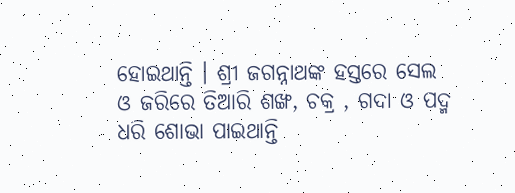ହୋଇଥାନ୍ତି । ଶ୍ରୀ ଜଗନ୍ନାଥଙ୍କ ହସ୍ତରେ ସେଲ ଓ ଜରିରେ ତିଆରି ଶଙ୍ଖ, ଚକ୍ର , ଗଦା ଓ ପଦ୍ମ ଧରି ଶୋଭା ପାଇଥାନ୍ତି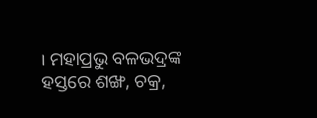। ମହାପ୍ରଭୁ ବଳଭଦ୍ରଙ୍କ ହସ୍ତରେ ଶଙ୍ଖ, ଚକ୍ର,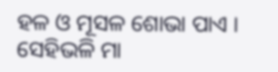ହଳ ଓ ମୂସଳ ଶୋଭା ପାଏ । ସେହିଭଳି ମା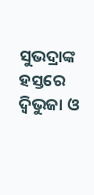ସୁଭଦ୍ରାଙ୍କ ହସ୍ତରେ ଦ୍ୱିଭୁଜା ଓ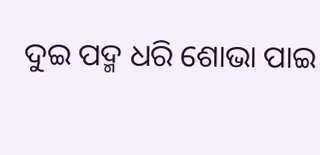ଦୁଇ ପଦ୍ମ ଧରି ଶୋଭା ପାଇ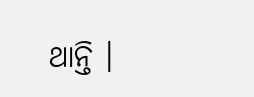ଥାନ୍ତି ।